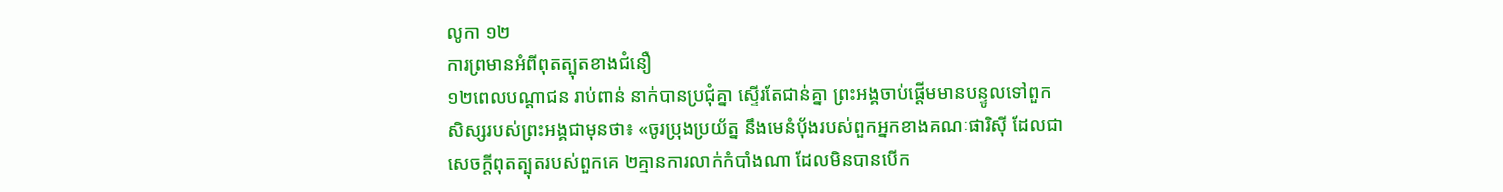លូកា ១២
ការព្រមានអំពីពុតត្បុតខាងជំនឿ
១២ពេលបណ្តាជន រាប់ពាន់ នាក់បានប្រជុំគ្នា ស្ទើរតែជាន់គ្នា ព្រះអង្គចាប់ផ្ដើមមានបន្ទូលទៅពួកសិស្សរបស់ព្រះអង្គជាមុនថា៖ «ចូរប្រុងប្រយ័ត្ន នឹងមេនំប៉័ងរបស់ពួកអ្នកខាងគណៈផារិស៊ី ដែលជាសេចក្ដីពុតត្បុតរបស់ពួកគេ ២គ្មានការលាក់កំបាំងណា ដែលមិនបានបើក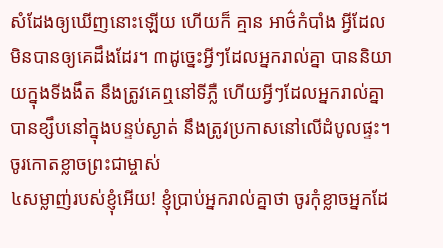សំដែងឲ្យឃើញនោះឡើយ ហើយក៏ គ្មាន អាថ៌កំបាំង អ្វីដែលមិនបានឲ្យគេដឹងដែរ។ ៣ដូច្នេះអ្វីៗដែលអ្នករាល់គ្នា បាននិយាយក្នុងទីងងឹត នឹងត្រូវគេឮនៅទីភ្លឺ ហើយអ្វីៗដែលអ្នករាល់គ្នាបានខ្សឹបនៅក្នុងបន្ទប់ស្ងាត់ នឹងត្រូវប្រកាសនៅលើដំបូលផ្ទះ។
ចូរកោតខ្លាចព្រះជាម្ចាស់
៤សម្លាញ់របស់ខ្ញុំអើយ! ខ្ញុំបា្រប់អ្នករាល់គ្នាថា ចូរកុំខ្លាចអ្នកដែ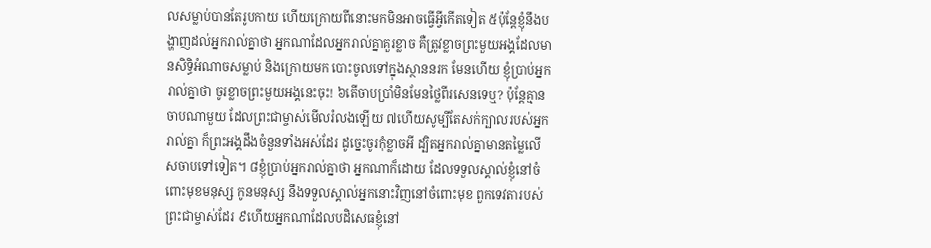លសម្លាប់បានតែរូបកាយ ហើយក្រោយពីនោះមកមិនអាចធ្វើអ្វីកើតទៀត ៥ប៉ុន្ដែខ្ញុំនឹងបង្ហាញដល់អ្នករាល់គ្នាថា អ្នកណាដែលអ្នករាល់គ្នាគួរខ្លាច គឺត្រូវខ្លាចព្រះមួយអង្គដែលមានសិទ្ធិអំណាចសម្លាប់ និងក្រោយមក បោះចូលទៅក្នុងស្ថាននរក មែនហើយ ខ្ញុំបា្រប់អ្នករាល់គ្នាថា ចូរខ្លាចព្រះមួយអង្គនេះចុះ! ៦តើចាបប្រាំមិនមែនថ្លៃពីរសេនទេឬ? ប៉ុន្ដែគ្មានចាបណាមួយ ដែលព្រះជាម្ចាស់មើលរំលងឡើយ ៧ហើយសូម្បីតែសក់ក្បាលរបស់អ្នករាល់គ្នា ក៏ព្រះអង្គដឹងចំនួនទាំងអស់ដែរ ដូច្នេះចូរកុំខ្លាចអី ដ្បិតអ្នករាល់គ្នាមានតម្លៃលើសចាបទៅទៀត។ ៨ខ្ញុំបា្រប់អ្នករាល់គ្នាថា អ្នកណាក៏ដោយ ដែលទទួលស្គាល់ខ្ញុំនៅចំពោះមុខមនុស្ស កូនមនុស្ស នឹងទទួលស្គាល់អ្នកនោះវិញនៅចំពោះមុខ ពួកទេវតារបស់ព្រះជាម្ចាស់ដែរ ៩ហើយអ្នកណាដែលបដិសេធខ្ញុំនៅ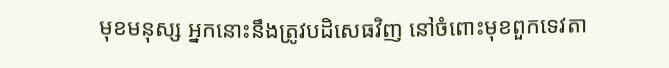មុខមនុស្ស អ្នកនោះនឹងត្រូវបដិសេធវិញ នៅចំពោះមុខពួកទេវតា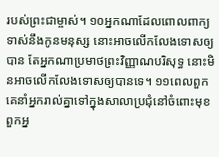របស់ព្រះជាម្ចាស់។ ១០អ្នកណាដែលពោលពាក្យទាស់នឹងកូនមនុស្ស នោះអាចលើកលែងទោសឲ្យបាន តែអ្នកណាប្រមាថព្រះវិញ្ញាណបរិសុទ្ធ នោះមិនអាចលើកលែងទោសឲ្យបានទេ។ ១១ពេលពួកគេនាំអ្នករាល់គ្នាទៅក្នុងសាលាប្រជុំនៅចំពោះមុខពួកអ្ន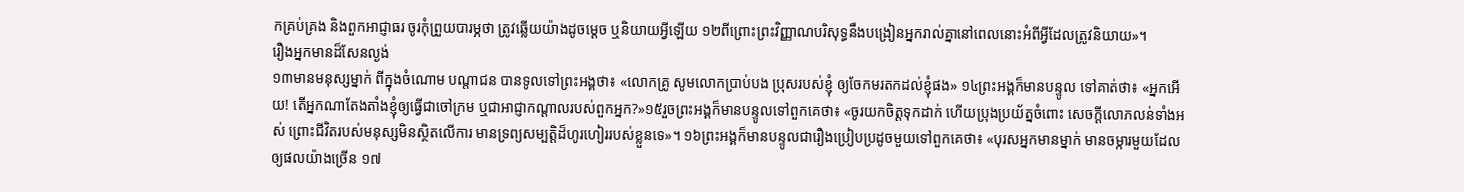កគ្រប់គ្រង និងពួកអាជ្ញាធរ ចូរកុំព្រួយបារម្ភថា ត្រូវឆ្លើយយ៉ាងដូចម្ដេច ឬនិយាយអ្វីឡើយ ១២ពីព្រោះព្រះវិញ្ញាណបរិសុទ្ធនឹងបង្រៀនអ្នករាល់គ្នានៅពេលនោះអំពីអ្វីដែលត្រូវនិយាយ»។
រឿងអ្នកមានដ៏សែនល្ងង់
១៣មានមនុស្សម្នាក់ ពីក្នុងចំណោម បណ្តាជន បានទូលទៅព្រះអង្គថា៖ «លោកគ្រូ សូមលោកប្រាប់បង ប្រុសរបស់ខ្ញុំ ឲ្យចែកមរតកដល់ខ្ញុំផង» ១៤ព្រះអង្គក៏មានបន្ទូល ទៅគាត់ថា៖ «អ្នកអើយ! តើអ្នកណាតែងតាំងខ្ញុំឲ្យធ្វើជាចៅក្រម ឬជាអាជ្ញាកណ្ដាលរបស់ពួកអ្នក?»១៥រួចព្រះអង្គក៏មានបន្ទូលទៅពួកគេថា៖ «ចូរយកចិត្ដទុកដាក់ ហើយប្រុងប្រយ័ត្នចំពោះ សេចក្ដីលោភលន់ទាំងអស់ ព្រោះជីវិតរបស់មនុស្សមិនស្ថិតលើការ មានទ្រព្យសម្បត្ដិដ៏ហូរហៀររបស់ខ្លួនទេ»។ ១៦ព្រះអង្គក៏មានបន្ទូលជារឿងប្រៀបប្រដូចមួយទៅពួកគេថា៖ «បុរសអ្នកមានម្នាក់ មានចម្ការមួយដែលឲ្យផលយ៉ាងច្រើន ១៧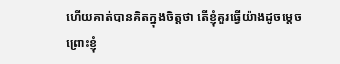ហើយគាត់បានគិតក្នុងចិត្ដថា តើខ្ញុំគួរធ្វើយ៉ាងដូចម្ដេច ព្រោះខ្ញុំ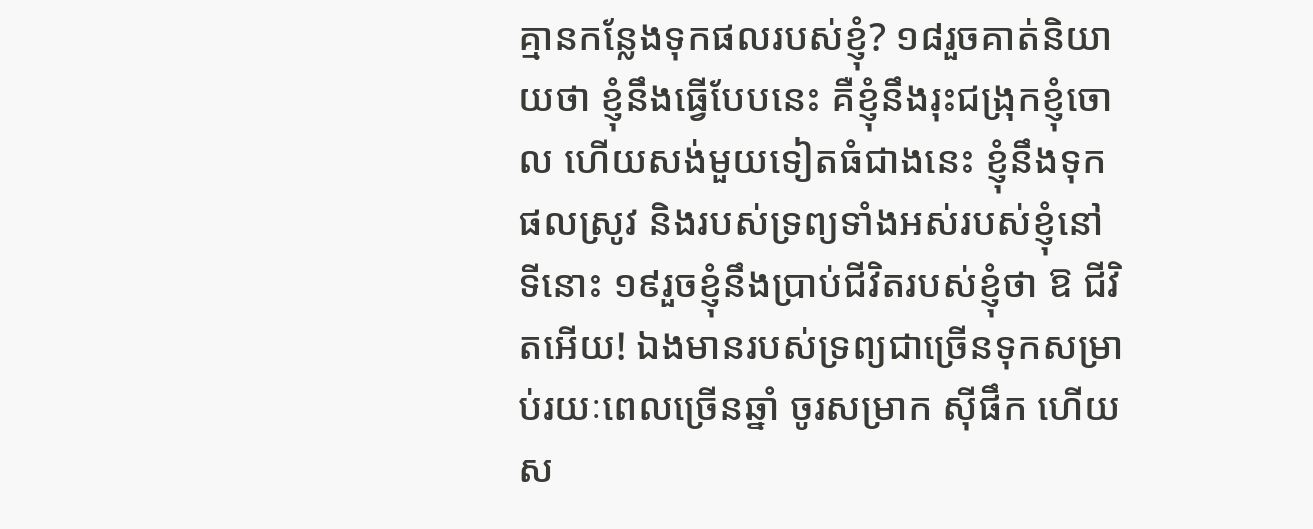គ្មានកន្លែងទុកផលរបស់ខ្ញុំ? ១៨រួចគាត់និយាយថា ខ្ញុំនឹងធ្វើបែបនេះ គឺខ្ញុំនឹងរុះជង្រុកខ្ញុំចោល ហើយសង់មួយទៀតធំជាងនេះ ខ្ញុំនឹងទុកផលស្រូវ និងរបស់ទ្រព្យទាំងអស់របស់ខ្ញុំនៅទីនោះ ១៩រួចខ្ញុំនឹងបា្រប់ជីវិតរបស់ខ្ញុំថា ឱ ជីវិតអើយ! ឯងមានរបស់ទ្រព្យជាច្រើនទុកសម្រាប់រយៈពេលច្រើនឆ្នាំ ចូរសម្រាក ស៊ីផឹក ហើយស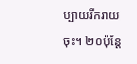ប្បាយរីករាយចុះ។ ២០ប៉ុន្ដែ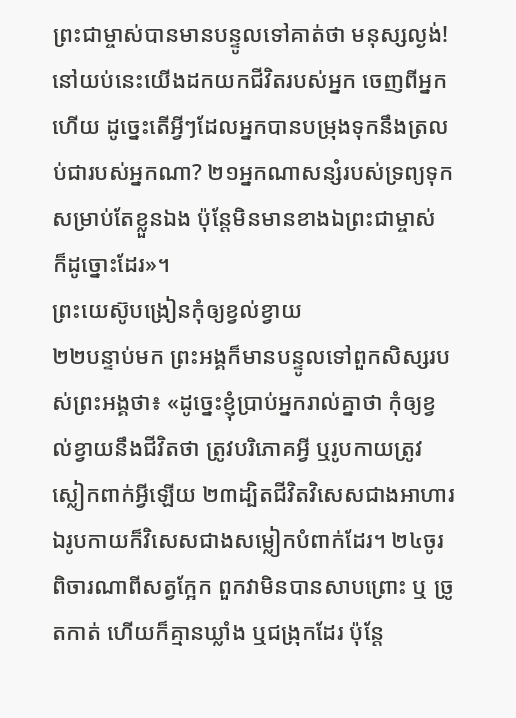ព្រះជាម្ចាស់បានមានបន្ទូលទៅគាត់ថា មនុស្សល្ងង់! នៅយប់នេះយើងដកយកជីវិតរបស់អ្នក ចេញពីអ្នកហើយ ដូច្នេះតើអ្វីៗដែលអ្នកបានបម្រុងទុកនឹងត្រលប់ជារបស់អ្នកណា? ២១អ្នកណាសន្សំរបស់ទ្រព្យទុក សម្រាប់តែខ្លួនឯង ប៉ុន្ដែមិនមានខាងឯព្រះជាម្ចាស់ ក៏ដូច្នោះដែរ»។
ព្រះយេស៊ូបង្រៀនកុំឲ្យខ្វល់ខ្វាយ
២២បន្ទាប់មក ព្រះអង្គក៏មានបន្ទូលទៅពួកសិស្សរបស់ព្រះអង្គថា៖ «ដូច្នេះខ្ញុំប្រាប់អ្នករាល់គ្នាថា កុំឲ្យខ្វល់ខ្វាយនឹងជីវិតថា ត្រូវបរិភោគអ្វី ឬរូបកាយត្រូវស្លៀកពាក់អ្វីឡើយ ២៣ដ្បិតជីវិតវិសេសជាងអាហារ ឯរូបកាយក៏វិសេសជាងសម្លៀកបំពាក់ដែរ។ ២៤ចូរពិចារណាពីសត្វក្អែក ពួកវាមិនបានសាបព្រោះ ឬ ច្រូតកាត់ ហើយក៏គ្មានឃ្លាំង ឬជង្រុកដែរ ប៉ុន្ដែ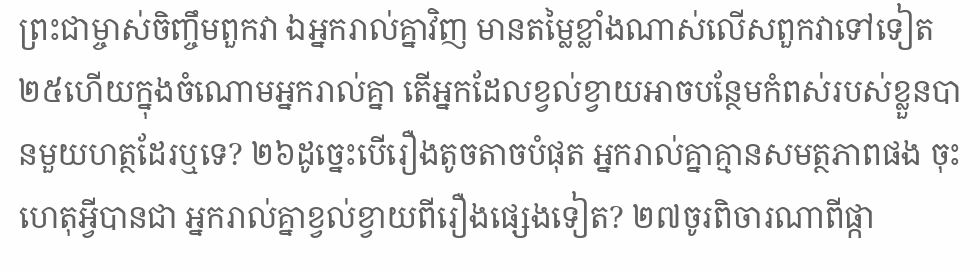ព្រះជាម្ចាស់ចិញ្ចឹមពួកវា ឯអ្នករាល់គ្នាវិញ មានតម្លៃខ្លាំងណាស់លើសពួកវាទៅទៀត ២៥ហើយក្នុងចំណោមអ្នករាល់គ្នា តើអ្នកដែលខ្វល់ខ្វាយអាចបន្ថែមកំពស់របស់ខ្លួនបានមួយហត្ថដែរឬទេ? ២៦ដូច្នេះបើរឿងតូចតាចបំផុត អ្នករាល់គ្នាគ្មានសមត្ថភាពផង ចុះហេតុអ្វីបានជា អ្នករាល់គ្នាខ្វល់ខ្វាយពីរឿងផ្សេងទៀត? ២៧ចូរពិចារណាពីផ្កា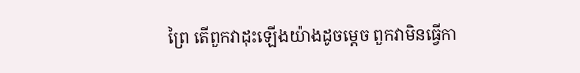ព្រៃ តើពួកវាដុះឡើងយ៉ាងដូចម្ដេច ពួកវាមិនធ្វើកា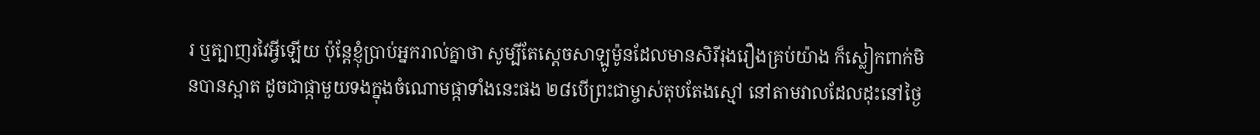រ ឬត្បាញរវៃអ្វីឡើយ ប៉ុន្ដែខ្ញុំប្រាប់អ្នករាល់គ្នាថា សូម្បីតែស្តេចសាឡូម៉ូនដែលមានសិរីរុងរឿងគ្រប់យ៉ាង ក៏ស្លៀកពាក់មិនបានស្អាត ដូចជាផ្កាមួយទងក្នុងចំណោមផ្កាទាំងនេះផង ២៨បើព្រះជាម្ចាស់តុបតែងស្មៅ នៅតាមវាលដែលដុះនៅថ្ងៃ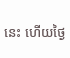នេះ ហើយថ្ងៃ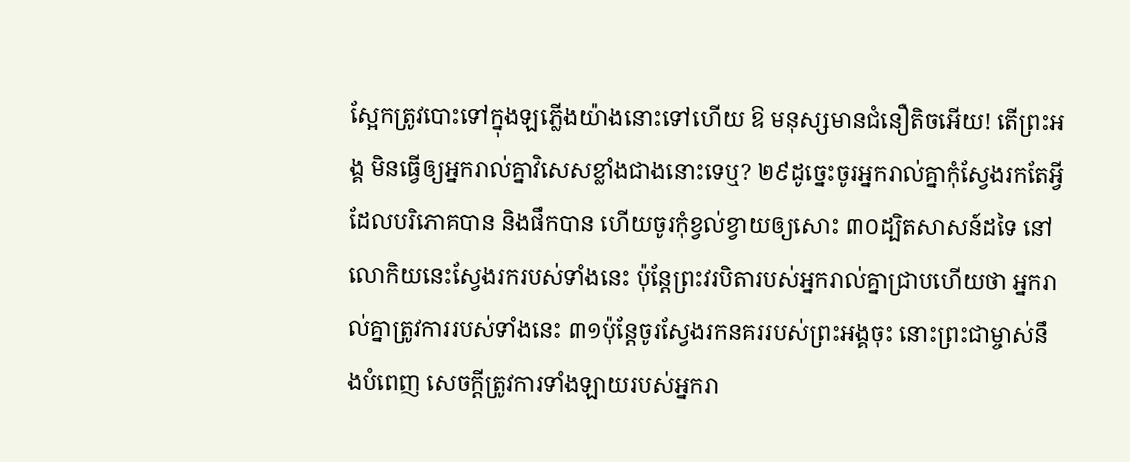ស្អែកត្រូវបោះទៅក្នុងឡភ្លើងយ៉ាងនោះទៅហើយ ឱ មនុស្សមានជំនឿតិចអើយ! តើព្រះអង្គ មិនធ្វើឲ្យអ្នករាល់គ្នាវិសេសខ្លាំងជាងនោះទេឬ? ២៩ដូច្នេះចូរអ្នករាល់គ្នាកុំស្វែងរកតែអ្វីដែលបរិភោគបាន និងផឹកបាន ហើយចូរកុំខ្វល់ខ្វាយឲ្យសោះ ៣០ដ្បិតសាសន៍ដទៃ នៅលោកិយនេះស្វែងរករបស់ទាំងនេះ ប៉ុន្ដែព្រះវរបិតារបស់អ្នករាល់គ្នាជ្រាបហើយថា អ្នករាល់គ្នាត្រូវការរបស់ទាំងនេះ ៣១ប៉ុន្ដែចូរស្វែងរកនគររបស់ព្រះអង្គចុះ នោះព្រះជាម្ចាស់នឹងបំពេញ សេចក្ដីត្រូវការទាំងឡាយរបស់អ្នករា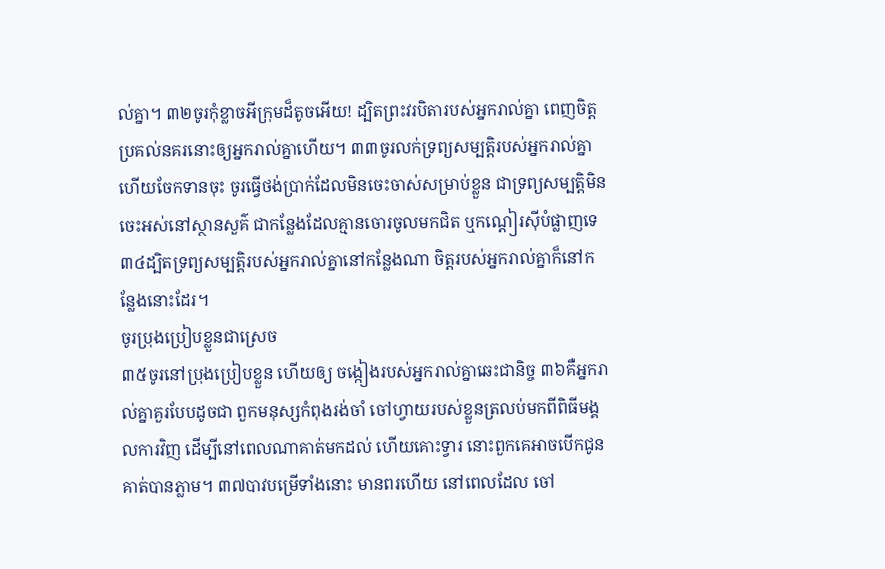ល់គ្នា។ ៣២ចូរកុំខ្លាចអីក្រុមដ៏តូចអើយ! ដ្បិតព្រះវរបិតារបស់អ្នករាល់គ្នា ពេញចិត្ដប្រគល់នគរនោះឲ្យអ្នករាល់គ្នាហើយ។ ៣៣ចូរលក់ទ្រព្យសម្បត្ដិរបស់អ្នករាល់គ្នា ហើយចែកទានចុះ ចូរធ្វើថង់ប្រាក់ដែលមិនចេះចាស់សម្រាប់ខ្លួន ជាទ្រព្យសម្បត្ដិមិនចេះអស់នៅស្ថានសួគ៌ ជាកន្លែងដែលគ្មានចោរចូលមកជិត ឬកណ្ដៀរស៊ីបំផ្លាញទេ ៣៤ដ្បិតទ្រព្យសម្បត្ដិរបស់អ្នករាល់គ្នានៅកន្លែងណា ចិត្ដរបស់អ្នករាល់គ្នាក៏នៅកន្លែងនោះដែរ។
ចូរប្រុងប្រៀបខ្លួនជាស្រេច
៣៥ចូរនៅប្រុងប្រៀបខ្លួន ហើយឲ្យ ចង្កៀងរបស់អ្នករាល់គ្នាឆេះជានិច្ច ៣៦គឺអ្នករាល់គ្នាគួរបែបដូចជា ពួកមនុស្សកំពុងរង់ចាំ ចៅហ្វាយរបស់ខ្លួនត្រលប់មកពីពិធីមង្គលការវិញ ដើម្បីនៅពេលណាគាត់មកដល់ ហើយគោះទ្វារ នោះពួកគេអាចបើកជូនគាត់បានភ្លាម។ ៣៧បាវបម្រើទាំងនោះ មានពរហើយ នៅពេលដែល ចៅ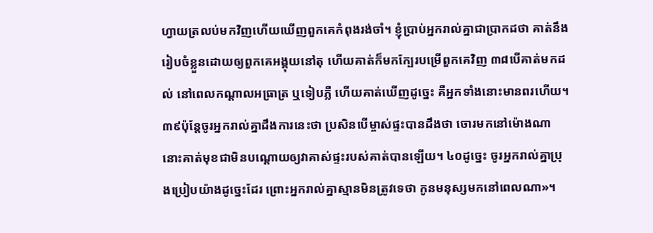ហ្វាយត្រលប់មកវិញហើយឃើញពួកគេកំពុងរង់ចាំ។ ខ្ញុំប្រាប់អ្នករាល់គ្នាជាប្រាកដថា គាត់នឹងរៀបចំខ្លួនដោយឲ្យពួកគេអង្គុយនៅតុ ហើយគាត់ក៏មកក្បែរបម្រើពួកគេវិញ ៣៨បើគាត់មកដល់ នៅពេលកណ្ដាលអធ្រាត្រ ឬទៀបភ្លឺ ហើយគាត់ឃើញដូច្នេះ គឺអ្នកទាំងនោះមានពរហើយ។ ៣៩ប៉ុន្ដែចូរអ្នករាល់គ្នាដឹងការនេះថា ប្រសិនបើម្ចាស់ផ្ទះបានដឹងថា ចោរមកនៅម៉ោងណា នោះគាត់មុខជាមិនបណ្ដោយឲ្យវាគាស់ផ្ទះរបស់គាត់បានឡើយ។ ៤០ដូច្នេះ ចូរអ្នករាល់គ្នាប្រុងប្រៀបយ៉ាងដូច្នេះដែរ ព្រោះអ្នករាល់គ្នាស្មានមិនត្រូវទេថា កូនមនុស្សមកនៅពេលណា»។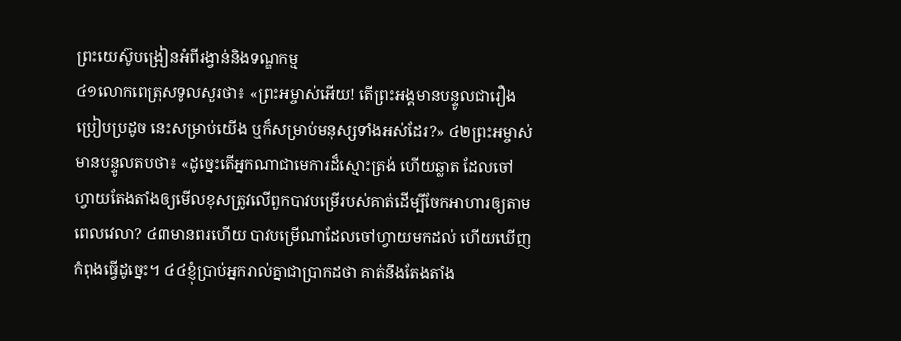ព្រះយេស៊ូបង្រៀនអំពីរង្វាន់និងទណ្ឌកម្ម
៤១លោកពេត្រុសទូលសួរថា៖ «ព្រះអម្ចាស់អើយ! តើព្រះអង្គមានបន្ទូលជារឿងប្រៀបប្រដូច នេះសម្រាប់យើង ឬក៏សម្រាប់មនុស្សទាំងអស់ដែរ?» ៤២ព្រះអម្ចាស់មានបន្ទូលតបថា៖ «ដូច្នេះតើអ្នកណាជាមេការដ៏ស្មោះត្រង់ ហើយឆ្លាត ដែលចៅហ្វាយតែងតាំងឲ្យមើលខុសត្រូវលើពួកបាវបម្រើរបស់គាត់ដើម្បីចែកអាហារឲ្យតាមពេលវេលា? ៤៣មានពរហើយ បាវបម្រើណាដែលចៅហ្វាយមកដល់ ហើយឃើញកំពុងធ្វើដូច្នេះ។ ៤៤ខ្ញុំបា្រប់អ្នករាល់គ្នាជាបា្រកដថា គាត់នឹងតែងតាំង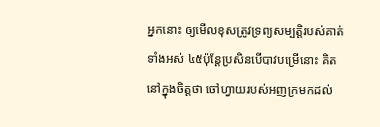អ្នកនោះ ឲ្យមើលខុសត្រូវទ្រព្យសម្បត្ដិរបស់គាត់ទាំងអស់ ៤៥ប៉ុន្ដែប្រសិនបើបាវបម្រើនោះ គិតនៅក្នុងចិត្ដថា ចៅហ្វាយរបស់អញក្រមកដល់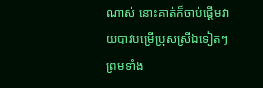ណាស់ នោះគាត់ក៏ចាប់ផ្ដើមវាយបាវបម្រើប្រុសស្រីឯទៀតៗ ព្រមទាំង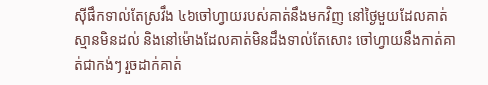ស៊ីផឹកទាល់តែស្រវឹង ៤៦ចៅហ្វាយរបស់គាត់នឹងមកវិញ នៅថ្ងៃមួយដែលគាត់ស្មានមិនដល់ និងនៅម៉ោងដែលគាត់មិនដឹងទាល់តែសោះ ចៅហ្វាយនឹងកាត់គាត់ជាកង់ៗ រួចដាក់គាត់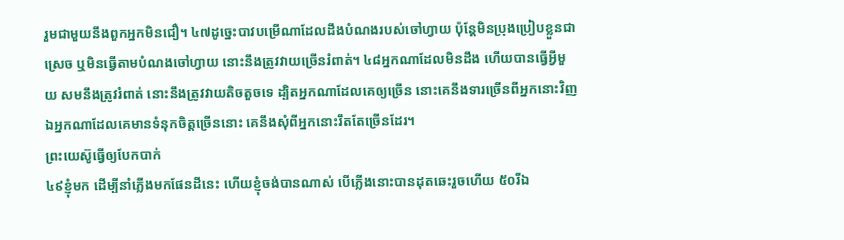រួមជាមួយនឹងពួកអ្នកមិនជឿ។ ៤៧ដូច្នេះបាវបម្រើណាដែលដឹងបំណងរបស់ចៅហ្វាយ ប៉ុន្ដែមិនប្រុងប្រៀបខ្លួនជាស្រេច ឬមិនធ្វើតាមបំណងចៅហ្វាយ នោះនឹងត្រូវវាយច្រើនរំពាត់។ ៤៨អ្នកណាដែលមិនដឹង ហើយបានធ្វើអ្វីមួយ សមនឹងត្រូវរំពាត់ នោះនឹងត្រូវវាយតិចតួចទេ ដ្បិតអ្នកណាដែលគេឲ្យច្រើន នោះគេនឹងទារច្រើនពីអ្នកនោះវិញ ឯអ្នកណាដែលគេមានទំនុកចិត្ដច្រើននោះ គេនឹងសុំពីអ្នកនោះរឹតតែច្រើនដែរ។
ព្រះយេស៊ូធ្វើឲ្យបែកបាក់
៤៩ខ្ញុំមក ដើម្បីនាំភ្លើងមកផែនដីនេះ ហើយខ្ញុំចង់បានណាស់ បើភ្លើងនោះបានដុតឆេះរួចហើយ ៥០រីឯ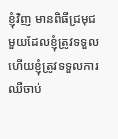ខ្ញុំវិញ មានពិធីជ្រមុជមួយដែលខ្ញុំត្រូវទទួល ហើយខ្ញុំត្រូវទទួលការឈឺចាប់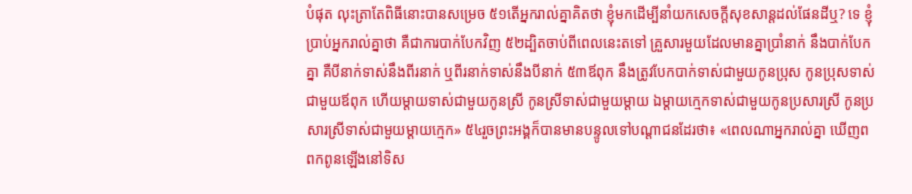បំផុត លុះត្រាតែពិធីនោះបានសម្រេច ៥១តើអ្នករាល់គ្នាគិតថា ខ្ញុំមកដើម្បីនាំយកសេចក្ដីសុខសាន្ដដល់ផែនដីឬ? ទេ ខ្ញុំប្រាប់អ្នករាល់គ្នាថា គឺជាការបាក់បែកវិញ ៥២ដ្បិតចាប់ពីពេលនេះតទៅ គ្រួសារមួយដែលមានគ្នាប្រាំនាក់ នឹងបាក់បែកគ្នា គឺបីនាក់ទាស់នឹងពីរនាក់ ឬពីរនាក់ទាស់នឹងបីនាក់ ៥៣ឪពុក នឹងត្រូវបែកបាក់ទាស់ជាមួយកូនប្រុស កូនប្រុសទាស់ជាមួយឪពុក ហើយម្ដាយទាស់ជាមួយកូនស្រី កូនស្រីទាស់ជាមួយម្ដាយ ឯម្ដាយក្មេកទាស់ជាមួយកូនប្រសារស្រី កូនប្រសារស្រីទាស់ជាមួយម្ដាយក្មេក» ៥៤រួចព្រះអង្គក៏បានមានបន្ទូលទៅបណ្តាជនដែរថា៖ «ពេលណាអ្នករាល់គ្នា ឃើញពពកពូនឡើងនៅទិស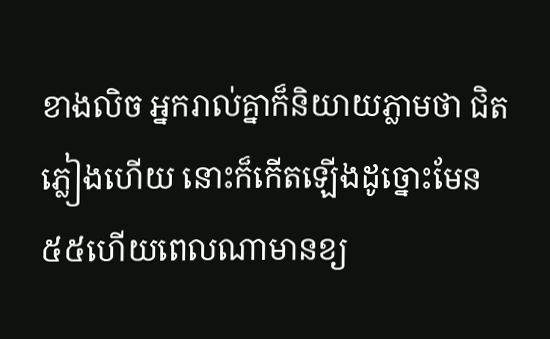ខាងលិច អ្នករាល់គ្នាក៏និយាយភ្លាមថា ជិតភ្លៀងហើយ នោះក៏កើតឡើងដូច្នោះមែន ៥៥ហើយពេលណាមានខ្យ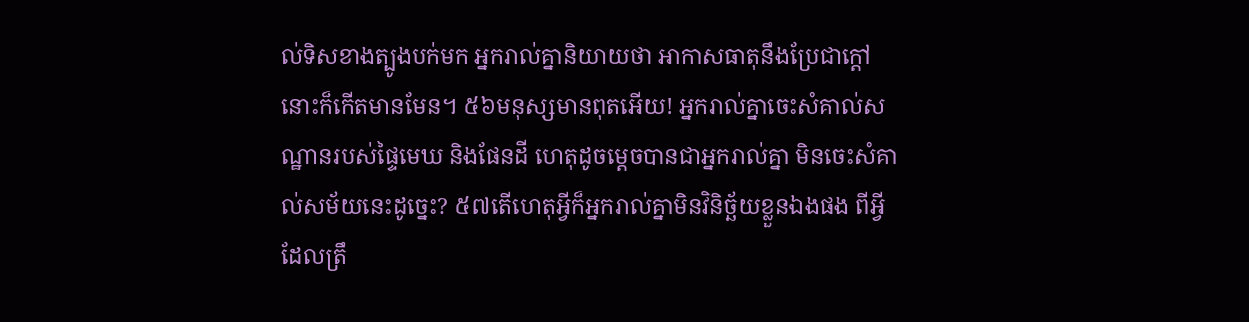ល់ទិសខាងត្បូងបក់មក អ្នករាល់គ្នានិយាយថា អាកាសធាតុនឹងប្រែជាក្ដៅ នោះក៏កើតមានមែន។ ៥៦មនុស្សមានពុតអើយ! អ្នករាល់គ្នាចេះសំគាល់សណ្ឋានរបស់ផ្ទៃមេឃ និងផែនដី ហេតុដូចម្ដេចបានជាអ្នករាល់គ្នា មិនចេះសំគាល់សម័យនេះដូច្នេះ? ៥៧តើហេតុអ្វីក៏អ្នករាល់គ្នាមិនវិនិច្ឆ័យខ្លួនឯងផង ពីអ្វីដែលត្រឹ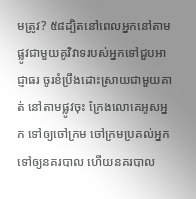មត្រូវ? ៥៨ដ្បិតនៅពេលអ្នកនៅតាមផ្លូវជាមួយគូវិវាទរបស់អ្នកទៅជួបអាជ្ញាធរ ចូរខំប្រឹងដោះស្រាយជាមួយគាត់ នៅតាមផ្លូវចុះ ក្រែងលោគេអូសអ្នក ទៅឲ្យចៅក្រម ចៅក្រមប្រគល់អ្នក ទៅឲ្យនគរបាល ហើយនគរបាល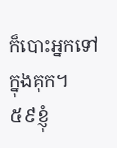ក៏បោះអ្នកទៅក្នុងគុក។ ៥៩ខ្ញុំ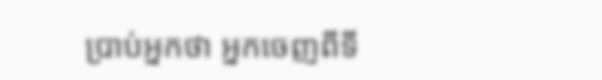បា្រប់អ្នកថា អ្នកចេញពីទី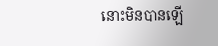នោះមិនបានឡើ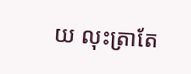យ លុះត្រាតែ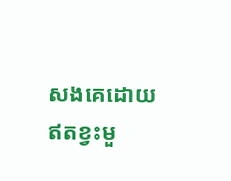សងគេដោយឥតខ្វះមួ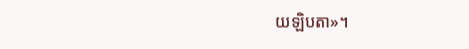យឡិបតា»។